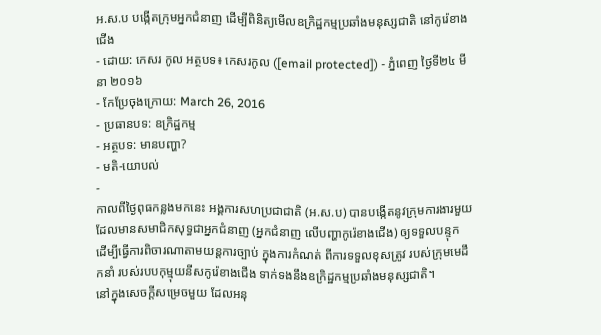អ.ស.ប បង្កើតក្រុមអ្នកជំនាញ ដើម្បីពិនិត្យមើលឧក្រិដ្ឋកម្មប្រឆាំងមនុស្សជាតិ នៅកូរ៉េខាងជើង
- ដោយ: កេសរ កូល អត្ថបទ៖ កេសរកូល ([email protected]) - ភ្នំពេញ ថ្ងៃទី២៤ មីនា ២០១៦
- កែប្រែចុងក្រោយ: March 26, 2016
- ប្រធានបទ: ឧក្រិដ្ឋកម្ម
- អត្ថបទ: មានបញ្ហា?
- មតិ-យោបល់
-
កាលពីថ្ងៃពុធកន្លងមកនេះ អង្គការសហប្រជាជាតិ (អ.ស.ប) បានបង្កើតនូវក្រុមការងារមួយ ដែលមានសមាជិកសុទ្ធជាអ្នកជំនាញ (អ្នកជំនាញ លើបញ្ហាកូរ៉េខាងជើង) ឲ្យទទួលបន្ទុក ដើម្បីធ្វើការពិចារណាតាមយន្ដការច្បាប់ ក្នុងការកំណត់ ពីការទទួលខុសត្រូវ របស់ក្រុមមេដឹកនាំ របស់របបកុម្មុយនីសកូរ៉េខាងជើង ទាក់ទងនឹងឧក្រិដ្ឋកម្មប្រឆាំងមនុស្សជាតិ។
នៅក្នុងសេចក្ដីសម្រេចមួយ ដែលអនុ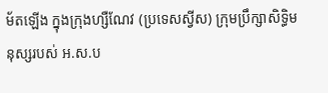ម័តឡើង ក្នុងក្រុងហ្សឺណែវ (ប្រទេសស្វីស) ក្រុមប្រឹក្សាសិទ្ធិមនុស្សរបស់ អ.ស.ប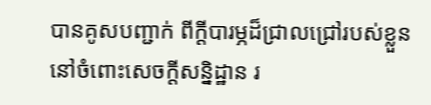បានគូសបញ្ជាក់ ពីក្ដីបារម្ភដ៏ជ្រាលជ្រៅរបស់ខ្លួន នៅចំពោះសេចក្ដីសន្និដ្ឋាន រ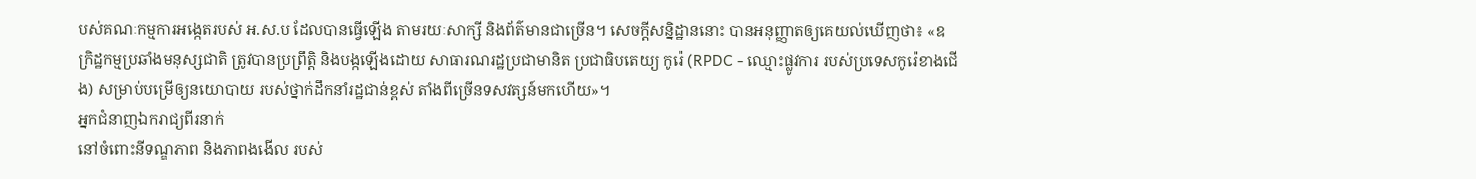បស់គណៈកម្មការអង្កេតរបស់ អ.ស.ប ដែលបានធ្វើឡើង តាមរយៈសាក្សី និងព័ត៌មានជាច្រើន។ សេចក្ដីសន្និដ្ឋាននោះ បានអនុញ្ញាតឲ្យគេយល់ឃើញថា៖ «ឧក្រិដ្ឋកម្មប្រឆាំងមនុស្សជាតិ ត្រូវបានប្រព្រឹត្តិ និងបង្កឡើងដោយ សាធារណរដ្ឋប្រជាមានិត ប្រជាធិបតេយ្យ កូរ៉េ (RPDC - ឈ្មោះផ្លូវការ របស់ប្រទេសកូរ៉េខាងជើង) សម្រាប់បម្រើឲ្យនយោបាយ របស់ថ្នាក់ដឹកនាំរដ្ឋជាន់ខ្ពស់ តាំងពីច្រើនទសវត្សន៍មកហើយ»។
អ្នកជំនាញឯករាជ្យពីរនាក់
នៅចំពោះនីទណ្ឌភាព និងភាពងងើល របស់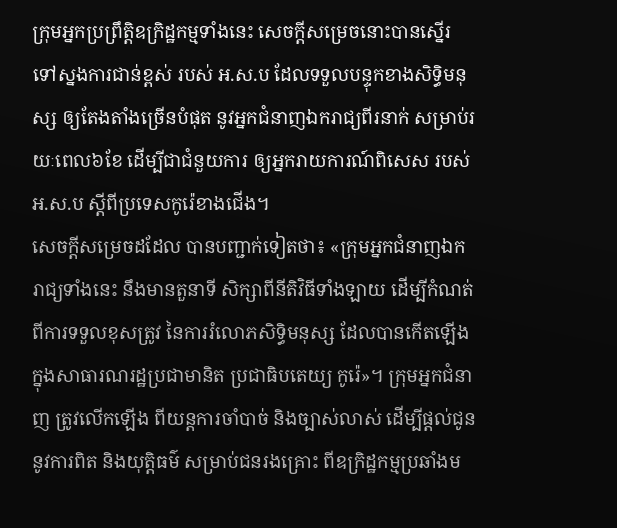ក្រុមអ្នកប្រព្រឹត្តិឧក្រិដ្ឋកម្មទាំងនេះ សេចក្ដីសម្រេចនោះបានស្នើរ ទៅស្នងការជាន់ខ្ពស់ របស់ អ.ស.ប ដែលទទួលបន្ទុកខាងសិទ្ធិមនុស្ស ឲ្យតែងតាំងច្រើនបំផុត នូវអ្នកជំនាញឯករាជ្យពីរនាក់ សម្រាប់រយៈពេល៦ខែ ដើម្បីជាជំនួយការ ឲ្យអ្នករាយការណ៍ពិសេស របស់អ.ស.ប ស្ដីពីប្រទេសកូរ៉េខាងជើង។
សេចក្ដីសម្រេចដដែល បានបញ្ជាក់ទៀតថា៖ «ក្រុមអ្នកជំនាញឯករាជ្យទាំងនេះ នឹងមានតួនាទី សិក្សាពីនីតិវិធីទាំងឡាយ ដើម្បីកំណត់ពីការទទួលខុសត្រូវ នៃការរំលោភសិទ្ធិមនុស្ស ដែលបានកើតឡើងក្នុងសាធារណរដ្ឋប្រជាមានិត ប្រជាធិបតេយ្យ កូរ៉េ»។ ក្រុមអ្នកជំនាញ ត្រូវលើកឡើង ពីយន្ដការចាំបាច់ និងច្បាស់លាស់ ដើម្បីផ្ដល់ជូននូវការពិត និងយុត្តិធម៌ សម្រាប់ជនរងគ្រោះ ពីឧក្រិដ្ឋកម្មប្រឆាំងម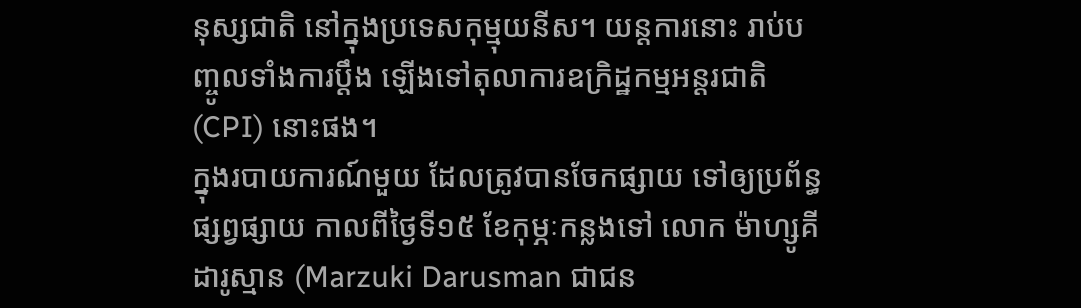នុស្សជាតិ នៅក្នុងប្រទេសកុម្មុយនីស។ យន្ដការនោះ រាប់បញ្ចូលទាំងការប្ដឹង ឡើងទៅតុលាការឧក្រិដ្ឋកម្មអន្តរជាតិ (CPI) នោះផង។
ក្នុងរបាយការណ៍មួយ ដែលត្រូវបានចែកផ្សាយ ទៅឲ្យប្រព័ន្ធផ្សព្វផ្សាយ កាលពីថ្ងៃទី១៥ ខែកុម្ភៈកន្លងទៅ លោក ម៉ាហ្សូគី ដារូស្មាន (Marzuki Darusman ជាជន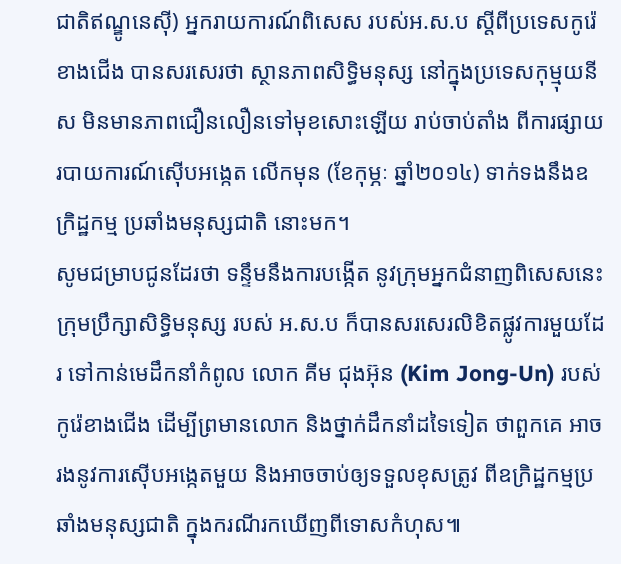ជាតិឥណ្ឌូនេស៊ី) អ្នករាយការណ៍ពិសេស របស់អ.ស.ប ស្ដីពីប្រទេសកូរ៉េខាងជើង បានសរសេរថា ស្ថានភាពសិទ្ធិមនុស្ស នៅក្នុងប្រទេសកុម្មុយនីស មិនមានភាពជឿនលឿនទៅមុខសោះឡើយ រាប់ចាប់តាំង ពីការផ្សាយរបាយការណ៍ស៊ើបអង្កេត លើកមុន (ខែកុម្ភៈ ឆ្នាំ២០១៤) ទាក់ទងនឹងឧក្រិដ្ឋកម្ម ប្រឆាំងមនុស្សជាតិ នោះមក។
សូមជម្រាបជូនដែរថា ទន្ទឹមនឹងការបង្កើត នូវក្រុមអ្នកជំនាញពិសេសនេះ ក្រុមប្រឹក្សាសិទ្ធិមនុស្ស របស់ អ.ស.ប ក៏បានសរសេរលិខិតផ្លូវការមួយដែរ ទៅកាន់មេដឹកនាំកំពូល លោក គីម ជុងអ៊ុន (Kim Jong-Un) របស់កូរ៉េខាងជើង ដើម្បីព្រមានលោក និងថ្នាក់ដឹកនាំដទៃទៀត ថាពួកគេ អាចរងនូវការស៊ើបអង្កេតមួយ និងអាចចាប់ឲ្យទទួលខុសត្រូវ ពីឧក្រិដ្ឋកម្មប្រឆាំងមនុស្សជាតិ ក្នុងករណីរកឃើញពីទោសកំហុស៕